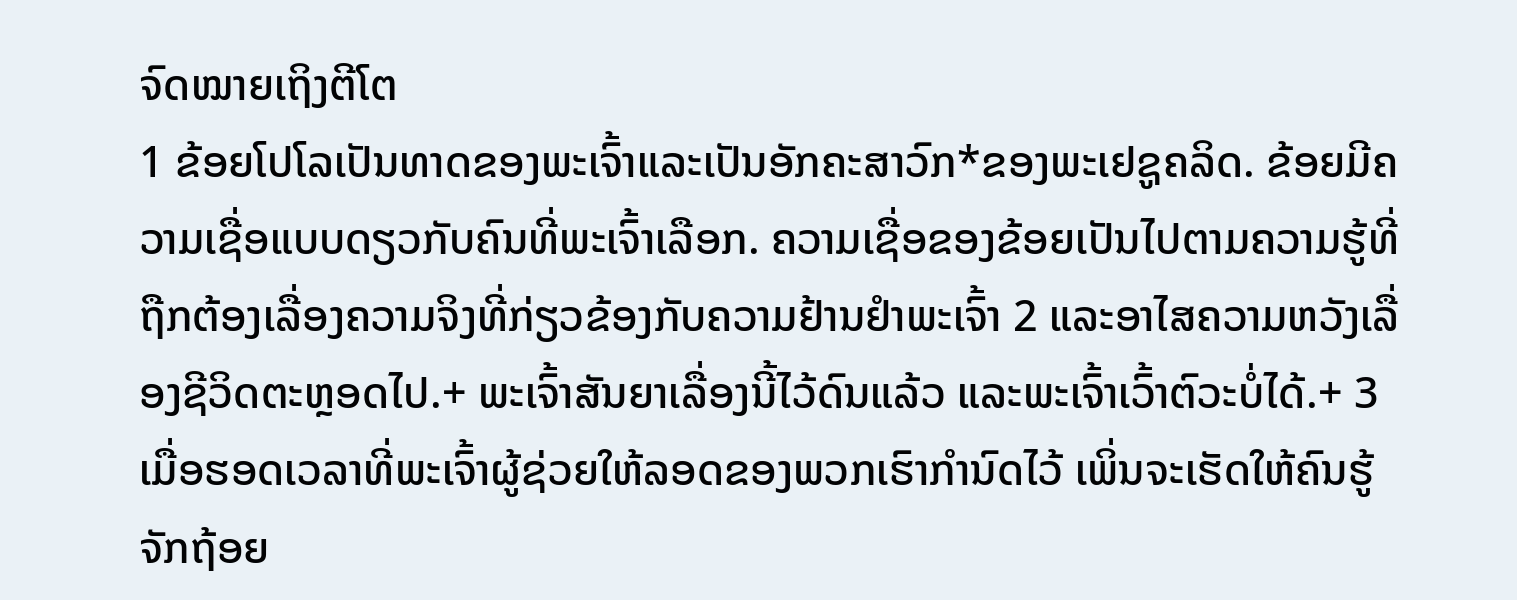ຈົດໝາຍເຖິງຕີໂຕ
1 ຂ້ອຍໂປໂລເປັນທາດຂອງພະເຈົ້າແລະເປັນອັກຄະສາວົກ*ຂອງພະເຢຊູຄລິດ. ຂ້ອຍມີຄວາມເຊື່ອແບບດຽວກັບຄົນທີ່ພະເຈົ້າເລືອກ. ຄວາມເຊື່ອຂອງຂ້ອຍເປັນໄປຕາມຄວາມຮູ້ທີ່ຖືກຕ້ອງເລື່ອງຄວາມຈິງທີ່ກ່ຽວຂ້ອງກັບຄວາມຢ້ານຢຳພະເຈົ້າ 2 ແລະອາໄສຄວາມຫວັງເລື່ອງຊີວິດຕະຫຼອດໄປ.+ ພະເຈົ້າສັນຍາເລື່ອງນີ້ໄວ້ດົນແລ້ວ ແລະພະເຈົ້າເວົ້າຕົວະບໍ່ໄດ້.+ 3 ເມື່ອຮອດເວລາທີ່ພະເຈົ້າຜູ້ຊ່ວຍໃຫ້ລອດຂອງພວກເຮົາກຳນົດໄວ້ ເພິ່ນຈະເຮັດໃຫ້ຄົນຮູ້ຈັກຖ້ອຍ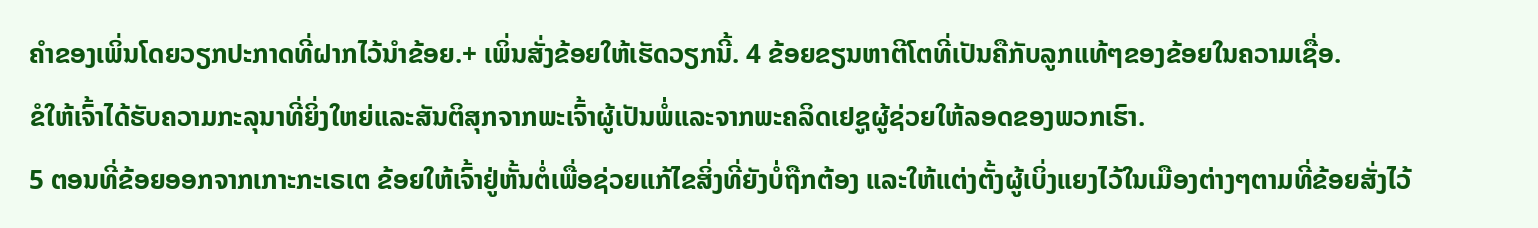ຄຳຂອງເພິ່ນໂດຍວຽກປະກາດທີ່ຝາກໄວ້ນຳຂ້ອຍ.+ ເພິ່ນສັ່ງຂ້ອຍໃຫ້ເຮັດວຽກນີ້. 4 ຂ້ອຍຂຽນຫາຕີໂຕທີ່ເປັນຄືກັບລູກແທ້ໆຂອງຂ້ອຍໃນຄວາມເຊື່ອ.
ຂໍໃຫ້ເຈົ້າໄດ້ຮັບຄວາມກະລຸນາທີ່ຍິ່ງໃຫຍ່ແລະສັນຕິສຸກຈາກພະເຈົ້າຜູ້ເປັນພໍ່ແລະຈາກພະຄລິດເຢຊູຜູ້ຊ່ວຍໃຫ້ລອດຂອງພວກເຮົາ.
5 ຕອນທີ່ຂ້ອຍອອກຈາກເກາະກະເຣເຕ ຂ້ອຍໃຫ້ເຈົ້າຢູ່ຫັ້ນຕໍ່ເພື່ອຊ່ວຍແກ້ໄຂສິ່ງທີ່ຍັງບໍ່ຖືກຕ້ອງ ແລະໃຫ້ແຕ່ງຕັ້ງຜູ້ເບິ່ງແຍງໄວ້ໃນເມືອງຕ່າງໆຕາມທີ່ຂ້ອຍສັ່ງໄວ້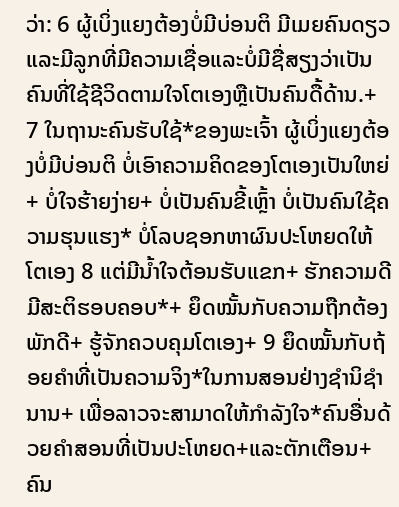ວ່າ: 6 ຜູ້ເບິ່ງແຍງຕ້ອງບໍ່ມີບ່ອນຕິ ມີເມຍຄົນດຽວ ແລະມີລູກທີ່ມີຄວາມເຊື່ອແລະບໍ່ມີຊື່ສຽງວ່າເປັນຄົນທີ່ໃຊ້ຊີວິດຕາມໃຈໂຕເອງຫຼືເປັນຄົນດື້ດ້ານ.+ 7 ໃນຖານະຄົນຮັບໃຊ້*ຂອງພະເຈົ້າ ຜູ້ເບິ່ງແຍງຕ້ອງບໍ່ມີບ່ອນຕິ ບໍ່ເອົາຄວາມຄິດຂອງໂຕເອງເປັນໃຫຍ່+ ບໍ່ໃຈຮ້າຍງ່າຍ+ ບໍ່ເປັນຄົນຂີ້ເຫຼົ້າ ບໍ່ເປັນຄົນໃຊ້ຄວາມຮຸນແຮງ* ບໍ່ໂລບຊອກຫາຜົນປະໂຫຍດໃຫ້ໂຕເອງ 8 ແຕ່ມີນ້ຳໃຈຕ້ອນຮັບແຂກ+ ຮັກຄວາມດີ ມີສະຕິຮອບຄອບ*+ ຍຶດໝັ້ນກັບຄວາມຖືກຕ້ອງ ພັກດີ+ ຮູ້ຈັກຄວບຄຸມໂຕເອງ+ 9 ຍຶດໝັ້ນກັບຖ້ອຍຄຳທີ່ເປັນຄວາມຈິງ*ໃນການສອນຢ່າງຊຳນິຊຳນານ+ ເພື່ອລາວຈະສາມາດໃຫ້ກຳລັງໃຈ*ຄົນອື່ນດ້ວຍຄຳສອນທີ່ເປັນປະໂຫຍດ+ແລະຕັກເຕືອນ+ຄົນ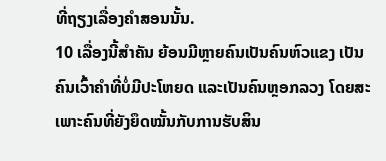ທີ່ຖຽງເລື່ອງຄຳສອນນັ້ນ.
10 ເລື່ອງນີ້ສຳຄັນ ຍ້ອນມີຫຼາຍຄົນເປັນຄົນຫົວແຂງ ເປັນຄົນເວົ້າຄຳທີ່ບໍ່ມີປະໂຫຍດ ແລະເປັນຄົນຫຼອກລວງ ໂດຍສະເພາະຄົນທີ່ຍັງຍຶດໝັ້ນກັບການຮັບສິນ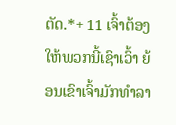ຕັດ.*+ 11 ເຈົ້າຕ້ອງໃຫ້ພວກນີ້ເຊົາເວົ້າ ຍ້ອນເຂົາເຈົ້າມັກທຳລາ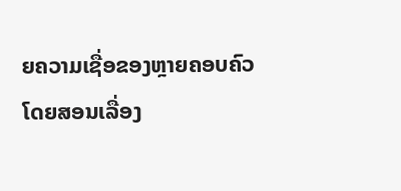ຍຄວາມເຊື່ອຂອງຫຼາຍຄອບຄົວໂດຍສອນເລື່ອງ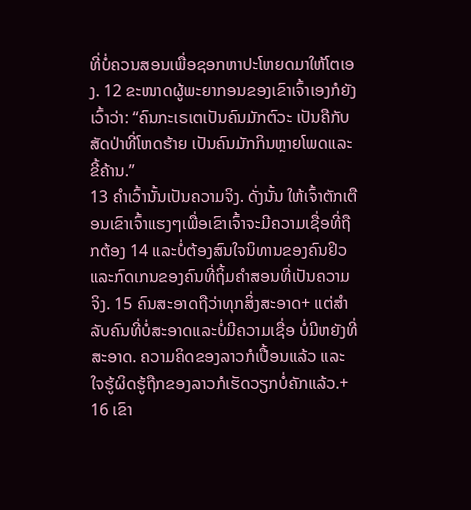ທີ່ບໍ່ຄວນສອນເພື່ອຊອກຫາປະໂຫຍດມາໃຫ້ໂຕເອງ. 12 ຂະໜາດຜູ້ພະຍາກອນຂອງເຂົາເຈົ້າເອງກໍຍັງເວົ້າວ່າ: “ຄົນກະເຣເຕເປັນຄົນມັກຕົວະ ເປັນຄືກັບສັດປ່າທີ່ໂຫດຮ້າຍ ເປັນຄົນມັກກິນຫຼາຍໂພດແລະຂີ້ຄ້ານ.”
13 ຄຳເວົ້ານັ້ນເປັນຄວາມຈິງ. ດັ່ງນັ້ນ ໃຫ້ເຈົ້າຕັກເຕືອນເຂົາເຈົ້າແຮງໆເພື່ອເຂົາເຈົ້າຈະມີຄວາມເຊື່ອທີ່ຖືກຕ້ອງ 14 ແລະບໍ່ຕ້ອງສົນໃຈນິທານຂອງຄົນຢິວແລະກົດເກນຂອງຄົນທີ່ຖິ້ມຄຳສອນທີ່ເປັນຄວາມຈິງ. 15 ຄົນສະອາດຖືວ່າທຸກສິ່ງສະອາດ+ ແຕ່ສຳລັບຄົນທີ່ບໍ່ສະອາດແລະບໍ່ມີຄວາມເຊື່ອ ບໍ່ມີຫຍັງທີ່ສະອາດ. ຄວາມຄິດຂອງລາວກໍເປື້ອນແລ້ວ ແລະໃຈຮູ້ຜິດຮູ້ຖືກຂອງລາວກໍເຮັດວຽກບໍ່ຄັກແລ້ວ.+ 16 ເຂົາ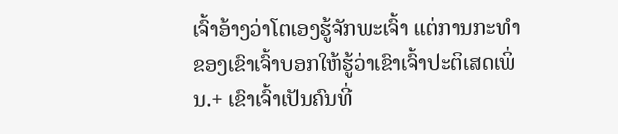ເຈົ້າອ້າງວ່າໂຕເອງຮູ້ຈັກພະເຈົ້າ ແຕ່ການກະທຳຂອງເຂົາເຈົ້າບອກໃຫ້ຮູ້ວ່າເຂົາເຈົ້າປະຕິເສດເພິ່ນ.+ ເຂົາເຈົ້າເປັນຄົນທີ່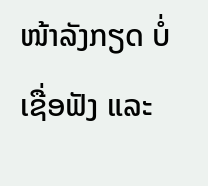ໜ້າລັງກຽດ ບໍ່ເຊື່ອຟັງ ແລະ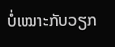ບໍ່ເໝາະກັບວຽກ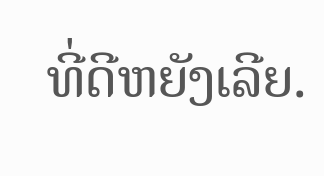ທີ່ດີຫຍັງເລີຍ.